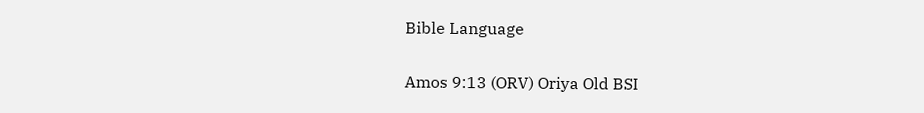Bible Language

Amos 9:13 (ORV) Oriya Old BSI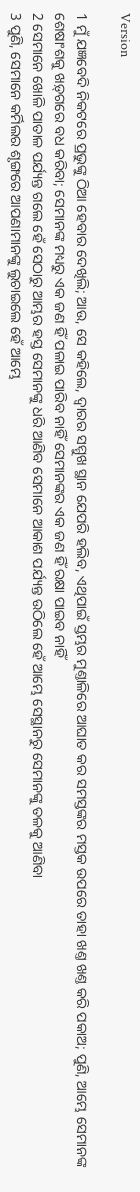Version

1 ମୁଁ ଯଜ୍ଞବେଦି ନିକଟରେ ପ୍ରଭୁଙ୍କୁ ଠିଆ ହେବାର ଦେଖିଲି; ଆଉ, ସେ କହିଲେ, ଦ୍ଵାରର ସମ୍ମୁଖ ସ୍ଥାନ ଯେପରି ହଲିବ, ଏଥିପାଇଁ ସ୍ତମ୍ଭର ମୁଣ୍ତାଳିରେ ଆଘାତ କର ସମସ୍ତଙ୍କର ମସ୍ତକ ଉପରେ ତାହା ଖଣ୍ତ ଖଣ୍ତ କରି ପକାଅ; ପୁଣି, ଆମ୍ଭେ ସେମାନଙ୍କ ଶେଷାଂଶକୁ ଖଡ଼୍‍ଗରେ ବଧ କରିବା; ସେମାନଙ୍କ ମଧ୍ୟରୁ ଏକ ଜଣ ହିଁ ପଳାଇ ପାରିବ ନାହିଁ ସେମାନଙ୍କର ଏକ ଜଣ ହିଁ ରକ୍ଷା ପାଇବ ନାହିଁ
2 ସେମାନେ ଖୋଳି ପାତାଳ ପର୍ଯ୍ୟନ୍ତ ଗଲେ ହେଁ ସେଠାରୁ ଆମ୍ଭର ହସ୍ତ ସେମାନଙ୍କୁ ଧରି ଆଣିବ ସେମାନେ ଆକାଶ ପର୍ଯ୍ୟନ୍ତ ଉଠିଲେ ହେଁ ଆମ୍ଭେ ସେସ୍ଥାନରୁ ସେମାନଙ୍କୁ ତଳକୁ ଆଣିବା
3 ପୁଣି, ସେମାନେ କର୍ମିଲର ଶୃଙ୍ଗରେ ଆପଣାମାନଙ୍କୁ ଲୁଚାଇଲେ ହେଁ ଆମ୍ଭେ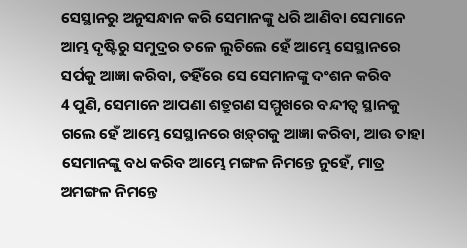ସେସ୍ଥାନରୁ ଅନୁସନ୍ଧାନ କରି ସେମାନଙ୍କୁ ଧରି ଆଣିବା ସେମାନେ ଆମ୍ଭ ଦୃଷ୍ଟିରୁ ସମୁଦ୍ରର ତଳେ ଲୁଚିଲେ ହେଁ ଆମ୍ଭେ ସେସ୍ଥାନରେ ସର୍ପକୁ ଆଜ୍ଞା କରିବା, ତହିଁରେ ସେ ସେମାନଙ୍କୁ ଦଂଶନ କରିବ
4 ପୁଣି, ସେମାନେ ଆପଣା ଶତ୍ରୁଗଣ ସମ୍ମୁଖରେ ବନ୍ଦୀତ୍ଵ ସ୍ଥାନକୁ ଗଲେ ହେଁ ଆମ୍ଭେ ସେସ୍ଥାନରେ ଖଡ଼୍‍ଗକୁ ଆଜ୍ଞା କରିବା, ଆଉ ତାହା ସେମାନଙ୍କୁ ବଧ କରିବ ଆମ୍ଭେ ମଙ୍ଗଳ ନିମନ୍ତେ ନୁହେଁ, ମାତ୍ର ଅମଙ୍ଗଳ ନିମନ୍ତେ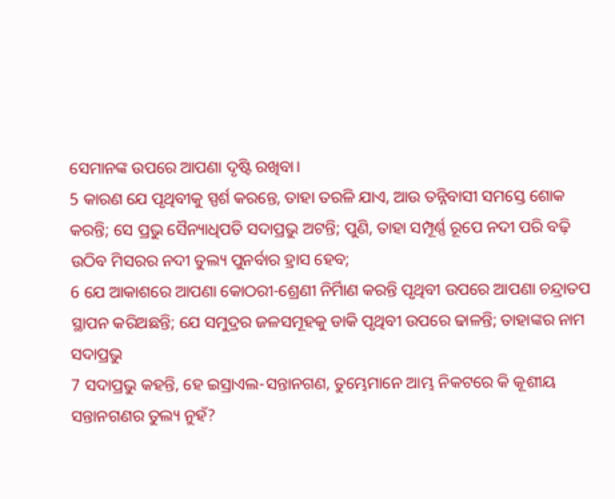ସେମାନଙ୍କ ଉପରେ ଆପଣା ଦୃଷ୍ଟି ରଖିବା।
5 କାରଣ ଯେ ପୃଥିବୀକୁ ସ୍ପର୍ଶ କରନ୍ତେ, ତାହା ତରଳି ଯାଏ, ଆଉ ତନ୍ନିବାସୀ ସମସ୍ତେ ଶୋକ କରନ୍ତି; ସେ ପ୍ରଭୁ ସୈନ୍ୟାଧିପତି ସଦାପ୍ରଭୁ ଅଟନ୍ତି; ପୁଣି, ତାହା ସମ୍ପୂର୍ଣ୍ଣ ରୂପେ ନଦୀ ପରି ବଢ଼ି ଉଠିବ ମିସରର ନଦୀ ତୁଲ୍ୟ ପୁନର୍ବାର ହ୍ରାସ ହେବ;
6 ଯେ ଆକାଶରେ ଆପଣା କୋଠରୀ-ଶ୍ରେଣୀ ନିର୍ମିାଣ କରନ୍ତି ପୃଥିବୀ ଉପରେ ଆପଣା ଚନ୍ଦ୍ରାତପ ସ୍ଥାପନ କରିଅଛନ୍ତି; ଯେ ସମୁଦ୍ରର ଜଳସମୂହକୁ ଡାକି ପୃଥିବୀ ଉପରେ ଢାଳନ୍ତି; ତାହାଙ୍କର ନାମ ସଦାପ୍ରଭୁ
7 ସଦାପ୍ରଭୁ କହନ୍ତି, ହେ ଇସ୍ରାଏଲ-ସନ୍ତାନଗଣ, ତୁମ୍ଭେମାନେ ଆମ୍ଭ ନିକଟରେ କି କୂଶୀୟ ସନ୍ତାନଗଣର ତୁଲ୍ୟ ନୁହଁ?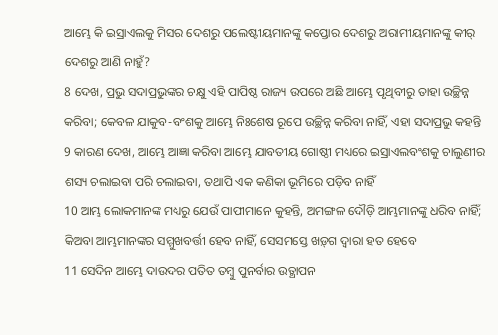ଆମ୍ଭେ କି ଇସ୍ରାଏଲକୁ ମିସର ଦେଶରୁ ପଲେଷ୍ଟୀୟମାନଙ୍କୁ କପ୍ତୋର ଦେଶରୁ ଅରାମୀୟମାନଙ୍କୁ କୀର୍ ଦେଶରୁ ଆଣି ନାହୁଁ?
8 ଦେଖ, ପ୍ରଭୁ ସଦାପ୍ରଭୁଙ୍କର ଚକ୍ଷୁ ଏହି ପାପିଷ୍ଠ ରାଜ୍ୟ ଉପରେ ଅଛି ଆମ୍ଭେ ପୃଥିବୀରୁ ତାହା ଉଚ୍ଛିନ୍ନ କରିବା; କେବଳ ଯାକୁବ-ବଂଶକୁ ଆମ୍ଭେ ନିଃଶେଷ ରୂପେ ଉଚ୍ଛିନ୍ନ କରିବା ନାହିଁ, ଏହା ସଦାପ୍ରଭୁ କହନ୍ତି
9 କାରଣ ଦେଖ, ଆମ୍ଭେ ଆଜ୍ଞା କରିବା ଆମ୍ଭେ ଯାବତୀୟ ଗୋଷ୍ଠୀ ମଧ୍ୟରେ ଇସ୍ରାଏଲବଂଶକୁ ଚାଲୁଣୀର ଶସ୍ୟ ଚଲାଇବା ପରି ଚଲାଇବା, ତଥାପି ଏକ କଣିକା ଭୂମିରେ ପଡ଼ିବ ନାହିଁ
10 ଆମ୍ଭ ଲୋକମାନଙ୍କ ମଧ୍ୟରୁ ଯେଉଁ ପାପୀମାନେ କୁହନ୍ତି, ଅମଙ୍ଗଳ ଦୌଡ଼ି ଆମ୍ଭମାନଙ୍କୁ ଧରିବ ନାହିଁ; କିଅବା ଆମ୍ଭମାନଙ୍କର ସମ୍ମୁଖବର୍ତ୍ତୀ ହେବ ନାହିଁ, ସେସମସ୍ତେ ଖଡ଼୍‍ଗ ଦ୍ଵାରା ହତ ହେବେ
11 ସେଦିନ ଆମ୍ଭେ ଦାଉଦର ପତିତ ତମ୍ଵୁ ପୁନର୍ବାର ଉତ୍ଥାପନ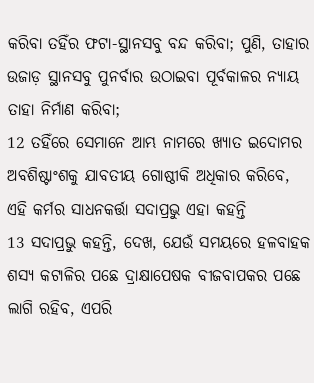କରିବା ତହିଁର ଫଟା-ସ୍ଥାନସବୁ ବନ୍ଦ କରିବା; ପୁଣି, ତାହାର ଉଜାଡ଼ ସ୍ଥାନସବୁ ପୁନର୍ବାର ଉଠାଇବା ପୂର୍ବକାଳର ନ୍ୟାୟ ତାହା ନିର୍ମାଣ କରିବା;
12 ତହିଁରେ ସେମାନେ ଆମ୍ଭ ନାମରେ ଖ୍ୟାତ ଇଦୋମର ଅବଶିଷ୍ଟାଂଶକୁ ଯାବତୀୟ ଗୋଷ୍ଠୀକି ଅଧିକାର କରିବେ, ଏହି କର୍ମର ସାଧନକର୍ତ୍ତା ସଦାପ୍ରଭୁ ଏହା କହନ୍ତି
13 ସଦାପ୍ରଭୁ କହନ୍ତି, ଦେଖ, ଯେଉଁ ସମୟରେ ହଳବାହକ ଶସ୍ୟ କଟାଳିର ପଛେ ଦ୍ରାକ୍ଷାପେଷକ ବୀଜବାପକର ପଛେ ଲାଗି ରହିବ, ଏପରି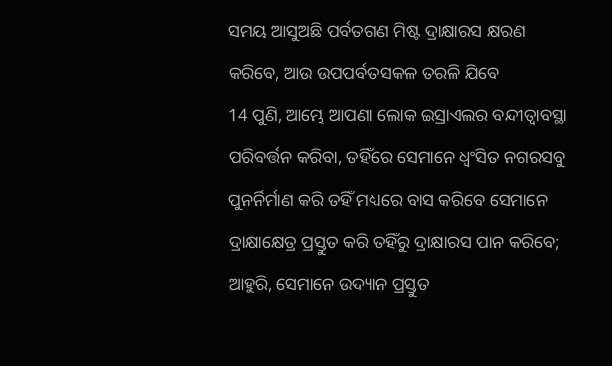ସମୟ ଆସୁଅଛି ପର୍ବତଗଣ ମିଷ୍ଟ ଦ୍ରାକ୍ଷାରସ କ୍ଷରଣ କରିବେ, ଆଉ ଉପପର୍ବତସକଳ ତରଳି ଯିବେ
14 ପୁଣି, ଆମ୍ଭେ ଆପଣା ଲୋକ ଇସ୍ରାଏଲର ବନ୍ଦୀତ୍ଵାବସ୍ଥା ପରିବର୍ତ୍ତନ କରିବା, ତହିଁରେ ସେମାନେ ଧ୍ଵଂସିତ ନଗରସବୁ ପୁନର୍ନିର୍ମାଣ କରି ତହିଁ ମଧ୍ୟରେ ବାସ କରିବେ ସେମାନେ ଦ୍ରାକ୍ଷାକ୍ଷେତ୍ର ପ୍ରସ୍ତୁତ କରି ତହିଁରୁ ଦ୍ରାକ୍ଷାରସ ପାନ କରିବେ; ଆହୁରି, ସେମାନେ ଉଦ୍ୟାନ ପ୍ରସ୍ତୁତ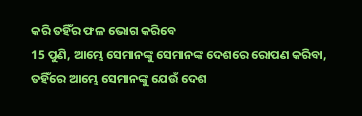କରି ତହିଁର ଫଳ ଭୋଗ କରିବେ
15 ପୁଣି, ଆମ୍ଭେ ସେମାନଙ୍କୁ ସେମାନଙ୍କ ଦେଶରେ ରୋପଣ କରିବା, ତହିଁରେ ଆମ୍ଭେ ସେମାନଙ୍କୁ ଯେଉଁ ଦେଶ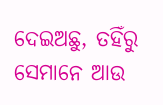ଦେଇଅଛୁ, ତହିଁରୁ ସେମାନେ ଆଉ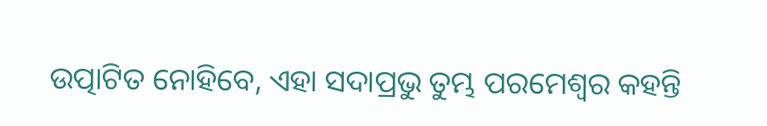ଉତ୍ପାଟିତ ନୋହିବେ, ଏହା ସଦାପ୍ରଭୁ ତୁମ୍ଭ ପରମେଶ୍ଵର କହନ୍ତି